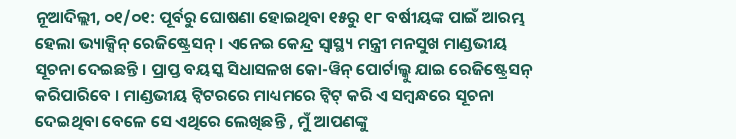ନୂଆଦିଲ୍ଲୀ, ୦୧/୦୧: ପୂର୍ବରୁ ଘୋଷଣା ହୋଇଥିବା ୧୫ରୁ ୧୮ ବର୍ଷୀୟଙ୍କ ପାଇଁ ଆରମ୍ଭ ହେଲା ଭ୍ୟାକ୍ସିନ୍ ରେଜିଷ୍ଟ୍ରେସନ୍ । ଏନେଇ କେନ୍ଦ୍ର ସ୍ୱାସ୍ଥ୍ୟ ମନ୍ତ୍ରୀ ମନସୁଖ ମାଣ୍ଡଭୀୟ ସୂଚନା ଦେଇଛନ୍ତି । ପ୍ରାପ୍ତ ବୟସ୍କ ସିଧାସଳଖ କୋ-ୱିନ୍ ପୋର୍ଟାଲ୍କୁ ଯାଇ ରେଜିଷ୍ଟ୍ରେସନ୍ କରିପାରିବେ । ମାଣ୍ଡଭୀୟ ଟ୍ୱିଟରରେ ମାଧ୍ୟମରେ ଟ୍ୱିଟ୍ କରି ଏ ସମ୍ୱନ୍ଧରେ ସୂଚନା ଦେଇଥିବା ବେଳେ ସେ ଏଥିରେ ଲେଖିଛନ୍ତି , ମୁଁ ଆପଣଙ୍କୁ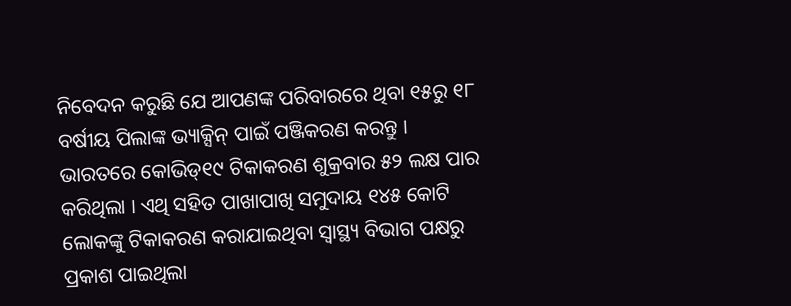ନିବେଦନ କରୁଛି ଯେ ଆପଣଙ୍କ ପରିବାରରେ ଥିବା ୧୫ରୁ ୧୮ ବର୍ଷୀୟ ପିଲାଙ୍କ ଭ୍ୟାକ୍ସିନ୍ ପାଇଁ ପଞ୍ଜିକରଣ କରନ୍ତୁ ।
ଭାରତରେ କୋଭିଡ୍୧୯ ଟିକାକରଣ ଶୁକ୍ରବାର ୫୨ ଲକ୍ଷ ପାର କରିଥିଲା । ଏଥି ସହିତ ପାଖାପାଖି ସମୁଦାୟ ୧୪୫ କୋଟି ଲୋକଙ୍କୁ ଟିକାକରଣ କରାଯାଇଥିବା ସ୍ୱାସ୍ଥ୍ୟ ବିଭାଗ ପକ୍ଷରୁ ପ୍ରକାଶ ପାଇଥିଲା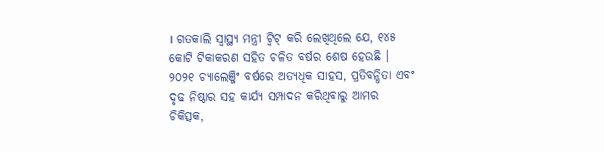। ଗତକାଲି ସ୍ୱାସ୍ଥ୍ୟ ମନ୍ତ୍ରୀ ଟ୍ୱିଟ୍ କରି ଲେଖିଥିଲେ ଯେ, ୧୪୫ କୋଟି ଟିକାକରଣ ସହିତ ଚଳିତ ବର୍ଷର ଶେଷ ହେଉଛି । ୨୦୨୧ ଚ୍ୟାଲେଞ୍ଜିଂ ବର୍ଷରେ ଅତ୍ୟଧିକ ସାହସ, ପ୍ରତିବନ୍ଧିତା ଏବଂ ଦୃଢ ନିଷ୍ଠାର ସହ କାର୍ଯ୍ୟ ସମ୍ପାଦନ କରିଥିବାରୁ ଆମର ଚିକିତ୍ସକ,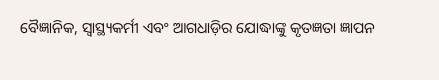ବୈଜ୍ଞାନିକ, ସ୍ୱାସ୍ଥ୍ୟକର୍ମୀ ଏବଂ ଆଗଧାଡ଼ିର ଯୋଦ୍ଧାଙ୍କୁ କୃତଜ୍ଞତା ଜ୍ଞାପନ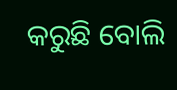କରୁଛି ବୋଲି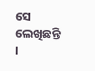ସେ ଲେଖିଛନ୍ତି ।